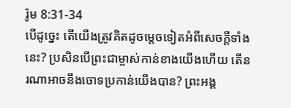រ៉ូម 8:31-34
បើដូច្នេះ តើយើងត្រូវគិតដូចម្ដេចទៀតអំពីសេចក្ដីទាំងនេះ? ប្រសិនបើព្រះជាម្ចាស់កាន់ខាងយើងហើយ តើនរណាអាចនឹងចោទប្រកាន់យើងបាន? ព្រះអង្គ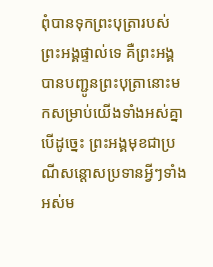ពុំបានទុកព្រះបុត្រារបស់ព្រះអង្គផ្ទាល់ទេ គឺព្រះអង្គបានបញ្ជូនព្រះបុត្រានោះមកសម្រាប់យើងទាំងអស់គ្នា បើដូច្នេះ ព្រះអង្គមុខជាប្រណីសន្ដោសប្រទានអ្វីៗទាំងអស់ម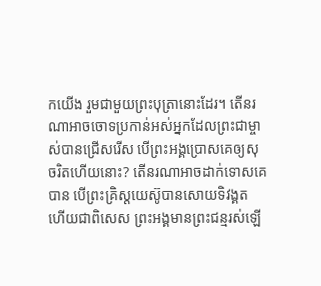កយើង រួមជាមួយព្រះបុត្រានោះដែរ។ តើនរណាអាចចោទប្រកាន់អស់អ្នកដែលព្រះជាម្ចាស់បានជ្រើសរើស បើព្រះអង្គប្រោសគេឲ្យសុចរិតហើយនោះ? តើនរណាអាចដាក់ទោសគេបាន បើព្រះគ្រិស្តយេស៊ូបានសោយទិវង្គត ហើយជាពិសេស ព្រះអង្គមានព្រះជន្មរស់ឡើ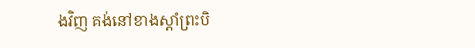ងវិញ គង់នៅខាងស្ដាំព្រះបិ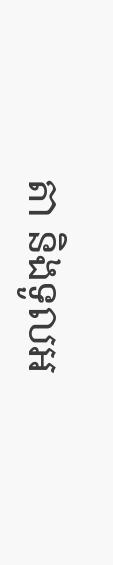តា និងទូលអ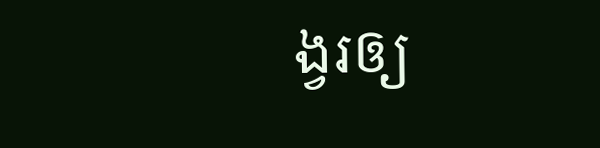ង្វរឲ្យ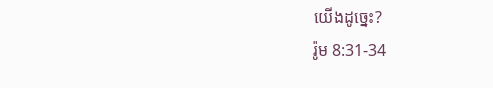យើងដូច្នេះ?
រ៉ូម 8:31-34